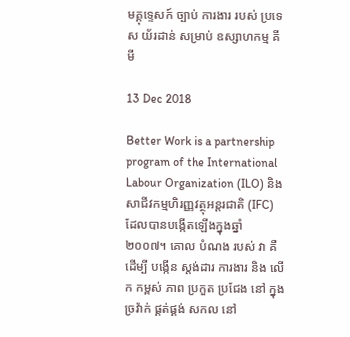មគ្គុទ្ទេសក៍ ច្បាប់ ការងារ របស់ ប្រទេស យ័រដាន់ សម្រាប់ ឧស្សាហកម្ម គីមី

13 Dec 2018

Better Work is a partnership program of the International Labour Organization (ILO) និងសាជីវកម្មហិរញ្ញវត្ថុអន្តរជាតិ (IFC) ដែលបានបង្កើតឡើងក្នុងឆ្នាំ ២០០៧។ គោល បំណង របស់ វា គឺ ដើម្បី បង្កើន ស្តង់ដារ ការងារ និង លើក កម្ពស់ ភាព ប្រកួត ប្រជែង នៅ ក្នុង ច្រវ៉ាក់ ផ្គត់ផ្គង់ សកល នៅ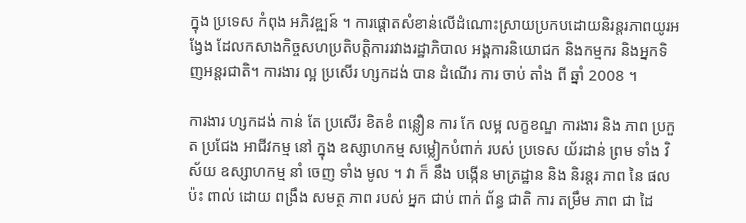ក្នុង ប្រទេស កំពុង អភិវឌ្ឍន៍ ។ ការផ្តោតសំខាន់លើដំណោះស្រាយប្រកបដោយនិរន្តរភាពយូរអង្វែង ដែលកសាងកិច្ចសហប្រតិបត្តិការរវាងរដ្ឋាភិបាល អង្គការនិយោជក និងកម្មករ និងអ្នកទិញអន្តរជាតិ។ ការងារ ល្អ ប្រសើរ ហ្សកដង់ បាន ដំណើរ ការ ចាប់ តាំង ពី ឆ្នាំ 2008 ។

ការងារ ហ្សកដង់ កាន់ តែ ប្រសើរ ខិតខំ ពន្លឿន ការ កែ លម្អ លក្ខខណ្ឌ ការងារ និង ភាព ប្រកួត ប្រជែង អាជីវកម្ម នៅ ក្នុង ឧស្សាហកម្ម សម្លៀកបំពាក់ របស់ ប្រទេស យ័រដាន់ ព្រម ទាំង វិស័យ ឧស្សាហកម្ម នាំ ចេញ ទាំង មូល ។ វា ក៏ នឹង បង្កើន មាត្រដ្ឋាន និង និរន្តរ ភាព នៃ ផល ប៉ះ ពាល់ ដោយ ពង្រឹង សមត្ថ ភាព របស់ អ្នក ជាប់ ពាក់ ព័ន្ធ ជាតិ ការ តម្រឹម ភាព ជា ដៃ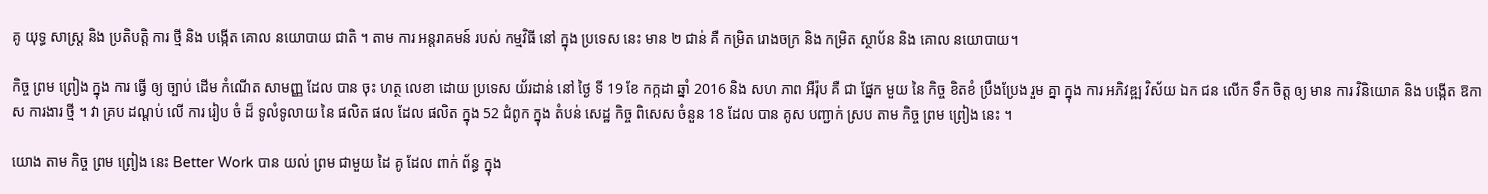គូ យុទ្ធ សាស្ត្រ និង ប្រតិបត្តិ ការ ថ្មី និង បង្កើត គោល នយោបាយ ជាតិ ។ តាម ការ អន្តរាគមន៍ របស់ កម្មវិធី នៅ ក្នុង ប្រទេស នេះ មាន ២ ជាន់ គឺ កម្រិត រោងចក្រ និង កម្រិត ស្ថាប័ន និង គោល នយោបាយ។

កិច្ច ព្រម ព្រៀង ក្នុង ការ ធ្វើ ឲ្យ ច្បាប់ ដើម កំណើត សាមញ្ញ ដែល បាន ចុះ ហត្ថ លេខា ដោយ ប្រទេស យ័រដាន់ នៅ ថ្ងៃ ទី 19 ខែ កក្កដា ឆ្នាំ 2016 និង សហ ភាព អឺរ៉ុប គឺ ជា ផ្នែក មួយ នៃ កិច្ច ខិតខំ ប្រឹងប្រែង រួម គ្នា ក្នុង ការ អភិវឌ្ឍ វិស័យ ឯក ជន លើក ទឹក ចិត្ត ឲ្យ មាន ការ វិនិយោគ និង បង្កើត ឱកាស ការងារ ថ្មី ។ វា គ្រប ដណ្តប់ លើ ការ រៀប ចំ ដ៏ ទូលំទូលាយ នៃ ផលិត ផល ដែល ផលិត ក្នុង 52 ជំពូក ក្នុង តំបន់ សេដ្ឋ កិច្ច ពិសេស ចំនួន 18 ដែល បាន គូស បញ្ជាក់ ស្រប តាម កិច្ច ព្រម ព្រៀង នេះ ។

យោង តាម កិច្ច ព្រម ព្រៀង នេះ Better Work បាន យល់ ព្រម ជាមួយ ដៃ គូ ដែល ពាក់ ព័ន្ធ ក្នុង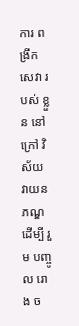ការ ពង្រីក សេវា របស់ ខ្លួន នៅ ក្រៅ វិស័យ វាយនភណ្ឌ ដើម្បី រួម បញ្ចូល រោង ច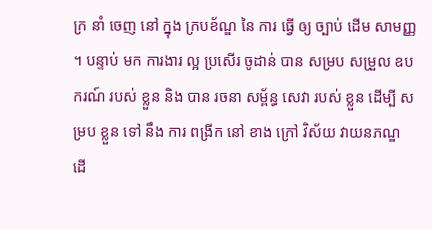ក្រ នាំ ចេញ នៅ ក្នុង ក្របខ័ណ្ឌ នៃ ការ ធ្វើ ឲ្យ ច្បាប់ ដើម សាមញ្ញ ។ បន្ទាប់ មក ការងារ ល្អ ប្រសើរ ចូដាន់ បាន សម្រប សម្រួល ឧបករណ៍ របស់ ខ្លួន និង បាន រចនា សម្ព័ន្ធ សេវា របស់ ខ្លួន ដើម្បី សម្រប ខ្លួន ទៅ នឹង ការ ពង្រីក នៅ ខាង ក្រៅ វិស័យ វាយនភណ្ឌ ដើ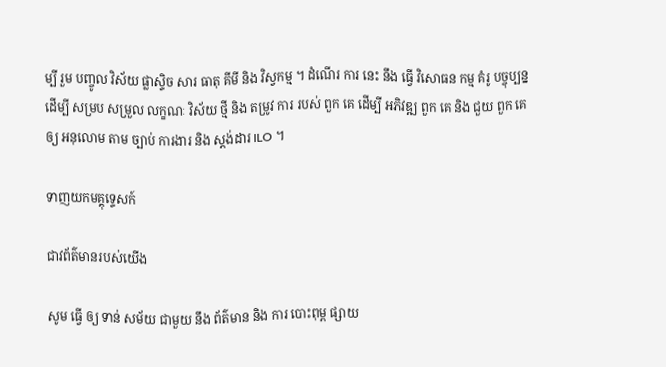ម្បី រួម បញ្ចូល វិស័យ ផ្លាស្ទិច សារ ធាតុ គីមី និង វិស្វកម្ម ។ ដំណើរ ការ នេះ នឹង ធ្វើ វិសោធន កម្ម គំរូ បច្ចុប្បន្ន ដើម្បី សម្រប សម្រួល លក្ខណៈ វិស័យ ថ្មី និង តម្រូវ ការ របស់ ពួក គេ ដើម្បី អភិវឌ្ឍ ពួក គេ និង ជួយ ពួក គេ ឲ្យ អនុលោម តាម ច្បាប់ ការងារ និង ស្តង់ដារ ILO ។

ទាញយកមគ្គុទ្ទេសក៍

ជាវព័ត៌មានរបស់យើង

សូម ធ្វើ ឲ្យ ទាន់ សម័យ ជាមួយ នឹង ព័ត៌មាន និង ការ បោះពុម្ព ផ្សាយ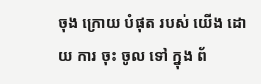ចុង ក្រោយ បំផុត របស់ យើង ដោយ ការ ចុះ ចូល ទៅ ក្នុង ព័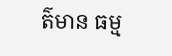ត៌មាន ធម្ម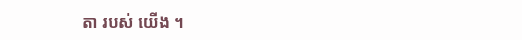តា របស់ យើង ។